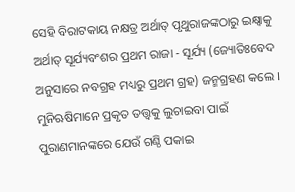ସେହି ବିରାଟକାୟ ନକ୍ଷତ୍ର ଅର୍ଥାତ୍ ପୃଥୁରାଜଙ୍କଠାରୁ ଇକ୍ଷ୍ୱାକୁ ଅର୍ଥାତ୍ ସୂର୍ଯ୍ୟବଂଶର ପ୍ରଥମ ରାଜା - ସୂର୍ଯ୍ୟ (ଜ୍ୟୋତିଃବେଦ ଅନୁସାରେ ନବଗ୍ରହ ମଧ୍ୟରୁ ପ୍ରଥମ ଗ୍ରହ) ଜନ୍ମଗ୍ରହଣ କଲେ ।
ମୁନିଋଷିମାନେ ପ୍ରକୃତ ତତ୍ତ୍ୱକୁ ଲୁଚାଇବା ପାଇଁ ପୁରାଣମାନଙ୍କରେ ଯେଉଁ ଗଣ୍ଠି ପକାଇ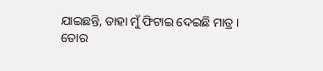ଯାଇଛନ୍ତି, ତାହା ମୁଁ ଫିଟାଇ ଦେଇଛି ମାତ୍ର ।
ତୋର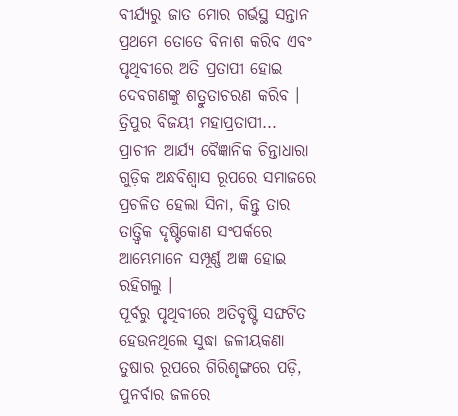ବୀର୍ଯ୍ୟରୁ ଜାତ ମୋର ଗର୍ଭସ୍ଥ ସନ୍ତାନ ପ୍ରଥମେ ତୋତେ ବିନାଶ କରିବ ଏବଂ ପୃଥିବୀରେ ଅତି ପ୍ରତାପୀ ହୋଇ ଦେବଗଣଙ୍କୁ ଶତ୍ରୁତାଚରଣ କରିବ । ତ୍ରିପୁର ବିଜୟୀ ମହାପ୍ରତାପୀ...
ପ୍ରାଚୀନ ଆର୍ଯ୍ୟ ବୈଜ୍ଞାନିକ ଚିନ୍ତାଧାରା ଗୁଡ଼ିକ ଅନ୍ଧବିଶ୍ୱାସ ରୂପରେ ସମାଜରେ ପ୍ରଚଳିତ ହେଲା ସିନା, କିନ୍ତୁ ତାର ତାତ୍ତ୍ୱିକ ଦୃଷ୍ଟିକୋଣ ସଂପର୍କରେ ଆମ୍ଭେମାନେ ସମ୍ପୂର୍ଣ୍ଣ ଅଜ୍ଞ ହୋଇ ରହିଗଲୁ ।
ପୂର୍ବରୁ ପୃଥିବୀରେ ଅତିବୃଷ୍ଟି ସଙ୍ଘଟିତ ହେଉନଥିଲେ ସୁଦ୍ଧା ଜଳୀୟକଣା ତୁଷାର ରୂପରେ ଗିରିଶୃଙ୍ଗରେ ପଡ଼ି, ପୁନର୍ବାର ଜଳରେ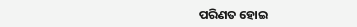ପରିଣତ ହୋଇ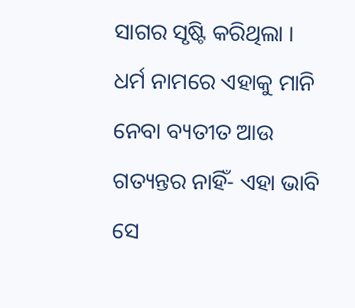ସାଗର ସୃଷ୍ଟି କରିଥିଲା ।
ଧର୍ମ ନାମରେ ଏହାକୁ ମାନି ନେବା ବ୍ୟତୀତ ଆଉ ଗତ୍ୟନ୍ତର ନାହିଁ- ଏହା ଭାବି ସେ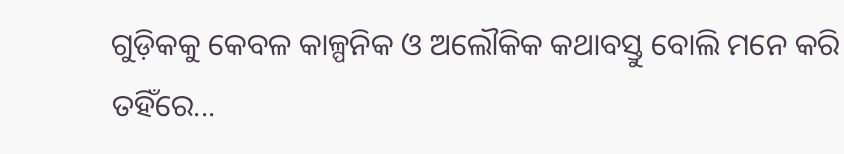ଗୁଡ଼ିକକୁ କେବଳ କାଳ୍ପନିକ ଓ ଅଲୌକିକ କଥାବସ୍ତୁ ବୋଲି ମନେ କରି ତହିଁରେ...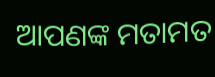ଆପଣଙ୍କ ମତାମତ